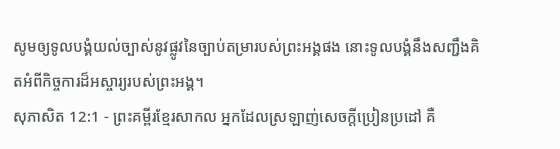សូមឲ្យទូលបង្គំយល់ច្បាស់នូវផ្លូវនៃច្បាប់តម្រារបស់ព្រះអង្គផង នោះទូលបង្គំនឹងសញ្ជឹងគិតអំពីកិច្ចការដ៏អស្ចារ្យរបស់ព្រះអង្គ។
សុភាសិត 12:1 - ព្រះគម្ពីរខ្មែរសាកល អ្នកដែលស្រឡាញ់សេចក្ដីប្រៀនប្រដៅ គឺ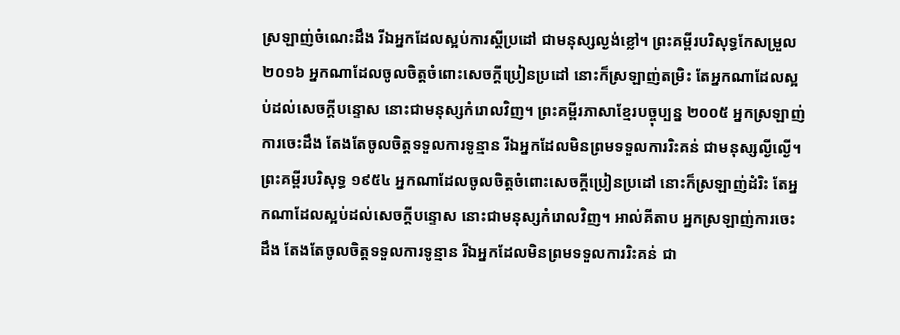ស្រឡាញ់ចំណេះដឹង រីឯអ្នកដែលស្អប់ការស្ដីប្រដៅ ជាមនុស្សល្ងង់ខ្លៅ។ ព្រះគម្ពីរបរិសុទ្ធកែសម្រួល ២០១៦ អ្នកណាដែលចូលចិត្តចំពោះសេចក្ដីប្រៀនប្រដៅ នោះក៏ស្រឡាញ់តម្រិះ តែអ្នកណាដែលស្អប់ដល់សេចក្ដីបន្ទោស នោះជាមនុស្សកំរោលវិញ។ ព្រះគម្ពីរភាសាខ្មែរបច្ចុប្បន្ន ២០០៥ អ្នកស្រឡាញ់ការចេះដឹង តែងតែចូលចិត្តទទួលការទូន្មាន រីឯអ្នកដែលមិនព្រមទទួលការរិះគន់ ជាមនុស្សល្ងីល្ងើ។ ព្រះគម្ពីរបរិសុទ្ធ ១៩៥៤ អ្នកណាដែលចូលចិត្តចំពោះសេចក្ដីប្រៀនប្រដៅ នោះក៏ស្រឡាញ់ដំរិះ តែអ្នកណាដែលស្អប់ដល់សេចក្ដីបន្ទោស នោះជាមនុស្សកំរោលវិញ។ អាល់គីតាប អ្នកស្រឡាញ់ការចេះដឹង តែងតែចូលចិត្តទទួលការទូន្មាន រីឯអ្នកដែលមិនព្រមទទួលការរិះគន់ ជា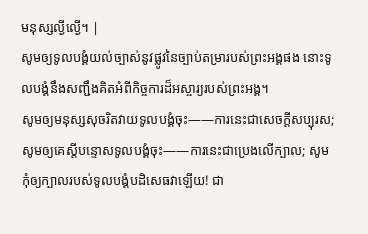មនុស្សល្ងីល្ងើ។ |
សូមឲ្យទូលបង្គំយល់ច្បាស់នូវផ្លូវនៃច្បាប់តម្រារបស់ព្រះអង្គផង នោះទូលបង្គំនឹងសញ្ជឹងគិតអំពីកិច្ចការដ៏អស្ចារ្យរបស់ព្រះអង្គ។
សូមឲ្យមនុស្សសុចរិតវាយទូលបង្គំចុះ——ការនេះជាសេចក្ដីសប្បុរស; សូមឲ្យគេស្ដីបន្ទោសទូលបង្គំចុះ——ការនេះជាប្រេងលើក្បាល; សូមកុំឲ្យក្បាលរបស់ទូលបង្គំបដិសេធវាឡើយ! ជា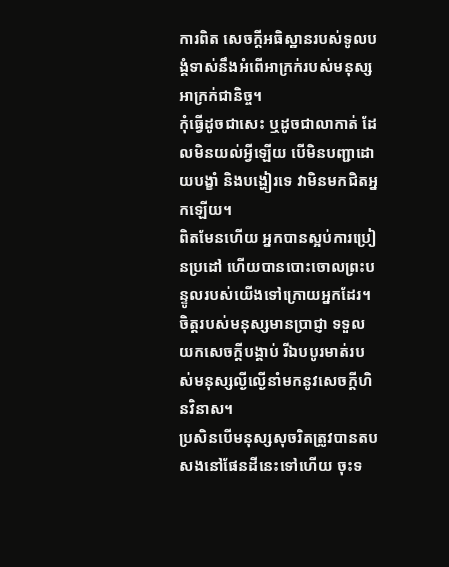ការពិត សេចក្ដីអធិស្ឋានរបស់ទូលបង្គំទាស់នឹងអំពើអាក្រក់របស់មនុស្សអាក្រក់ជានិច្ច។
កុំធ្វើដូចជាសេះ ឬដូចជាលាកាត់ ដែលមិនយល់អ្វីឡើយ បើមិនបញ្ជាដោយបង្ខាំ និងបង្ហៀរទេ វាមិនមកជិតអ្នកឡើយ។
ពិតមែនហើយ អ្នកបានស្អប់ការប្រៀនប្រដៅ ហើយបានបោះចោលព្រះបន្ទូលរបស់យើងទៅក្រោយអ្នកដែរ។
ចិត្តរបស់មនុស្សមានប្រាជ្ញា ទទួលយកសេចក្ដីបង្គាប់ រីឯបបូរមាត់របស់មនុស្សល្ងីល្ងើនាំមកនូវសេចក្ដីហិនវិនាស។
ប្រសិនបើមនុស្សសុចរិតត្រូវបានតបសងនៅផែនដីនេះទៅហើយ ចុះទ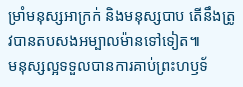ម្រាំមនុស្សអាក្រក់ និងមនុស្សបាប តើនឹងត្រូវបានតបសងអម្បាលម៉ានទៅទៀត៕
មនុស្សល្អទទួលបានការគាប់ព្រះហឫទ័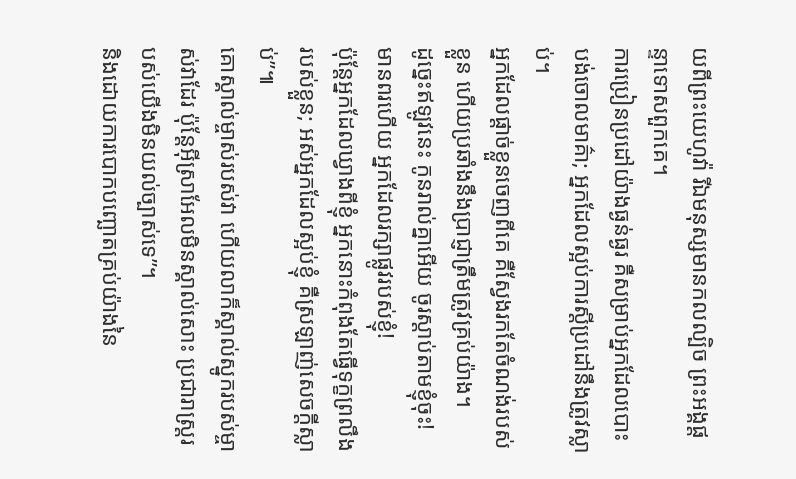យពីព្រះយេហូវ៉ា រីឯមនុស្សមានកលល្បិច ព្រះអង្គផ្ដន្ទាទោសពួកគេ។
ការប្រៀនប្រដៅយ៉ាងធ្ងន់ធ្ងរ គឺសម្រាប់អ្នកដែលបោះបង់ចោលមាគ៌ា; អ្នកដែលស្អប់ការស្ដីប្រដៅនឹងត្រូវស្លាប់។
អ្នកដែលផ្ដាច់ខ្លួនចេញពីគេ គឺស្វែងរកតែចំណង់របស់ខ្លួន ហើយប្រឆាំងនឹងប្រាជ្ញាត្រឹមត្រូវគ្រប់យ៉ាង។
ដូច្នេះឥឡូវនេះ កូនរាល់គ្នាអើយ ចូរស្ដាប់តាមខ្ញុំចុះ! មានពរហើយ អ្នកដែលរក្សាផ្លូវរបស់ខ្ញុំ!
ប៉ុន្តែអ្នកដែលឃ្វាងពីខ្ញុំ អ្នកនោះកំពុងតែធ្វើទុក្ខព្រលឹងរបស់ខ្លួន; អស់អ្នកដែលស្អប់ខ្ញុំ គឺស្រឡាញ់សេចក្ដីស្លាប់”៕
គោស្គាល់ម្ចាស់របស់វា ហើយលាក៏ស្គាល់ស្នូករបស់ម្ចាស់វាដែរ ប៉ុន្តែអ៊ីស្រាអែលមិនស្គាល់សោះ ប្រជារាស្ត្ររបស់យើងមិនយល់ច្បាស់ទេ”។
និងដោយការបោកបញ្ឆោតគ្រប់យ៉ាងនៃ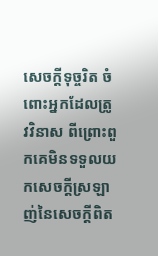សេចក្ដីទុច្ចរិត ចំពោះអ្នកដែលត្រូវវិនាស ពីព្រោះពួកគេមិនទទួលយកសេចក្ដីស្រឡាញ់នៃសេចក្ដីពិត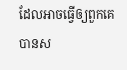ដែលអាចធ្វើឲ្យពួកគេបានស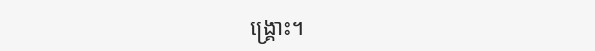ង្គ្រោះ។